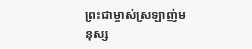ព្រះជាម្ចាស់ស្រឡាញ់មនុស្ស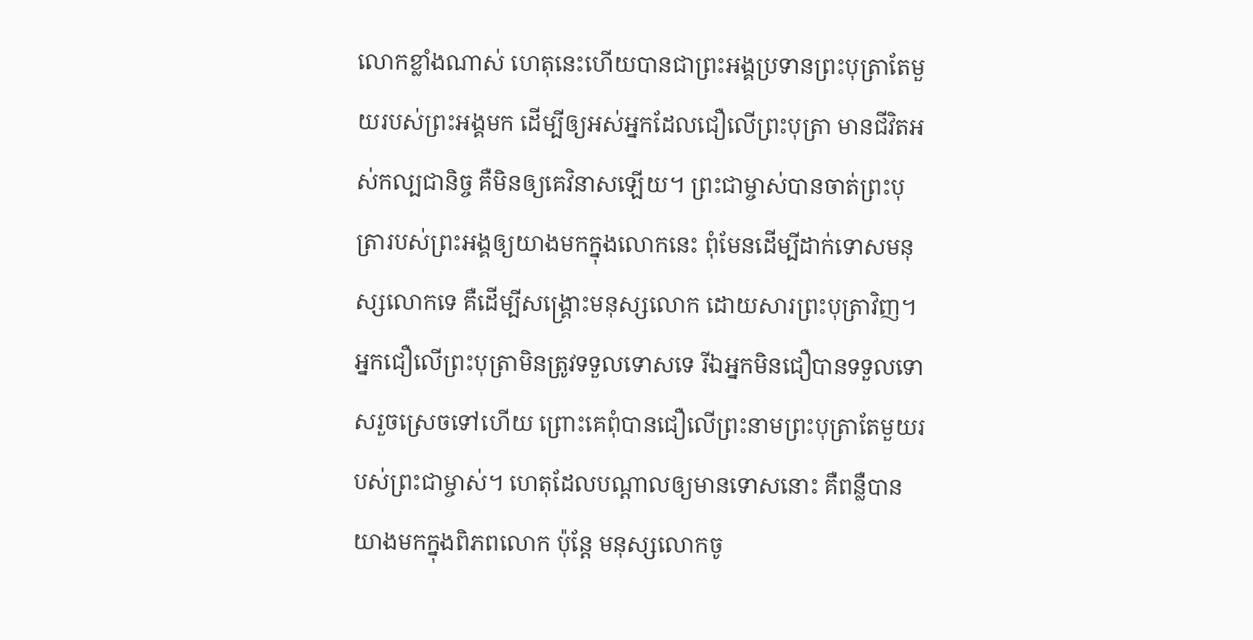លោកខ្លាំងណាស់ ហេតុនេះហើយបានជាព្រះអង្គប្រទានព្រះបុត្រាតែមួយរបស់ព្រះអង្គមក ដើម្បីឲ្យអស់អ្នកដែលជឿលើព្រះបុត្រា មានជីវិតអស់កល្បជានិច្ច គឺមិនឲ្យគេវិនាសឡើយ។ ព្រះជាម្ចាស់បានចាត់ព្រះបុត្រារបស់ព្រះអង្គឲ្យយាងមកក្នុងលោកនេះ ពុំមែនដើម្បីដាក់ទោសមនុស្សលោកទេ គឺដើម្បីសង្គ្រោះមនុស្សលោក ដោយសារព្រះបុត្រាវិញ។ អ្នកជឿលើព្រះបុត្រាមិនត្រូវទទួលទោសទេ រីឯអ្នកមិនជឿបានទទួលទោសរួចស្រេចទៅហើយ ព្រោះគេពុំបានជឿលើព្រះនាមព្រះបុត្រាតែមួយរបស់ព្រះជាម្ចាស់។ ហេតុដែលបណ្ដាលឲ្យមានទោសនោះ គឺពន្លឺបានយាងមកក្នុងពិភពលោក ប៉ុន្តែ មនុស្សលោកចូ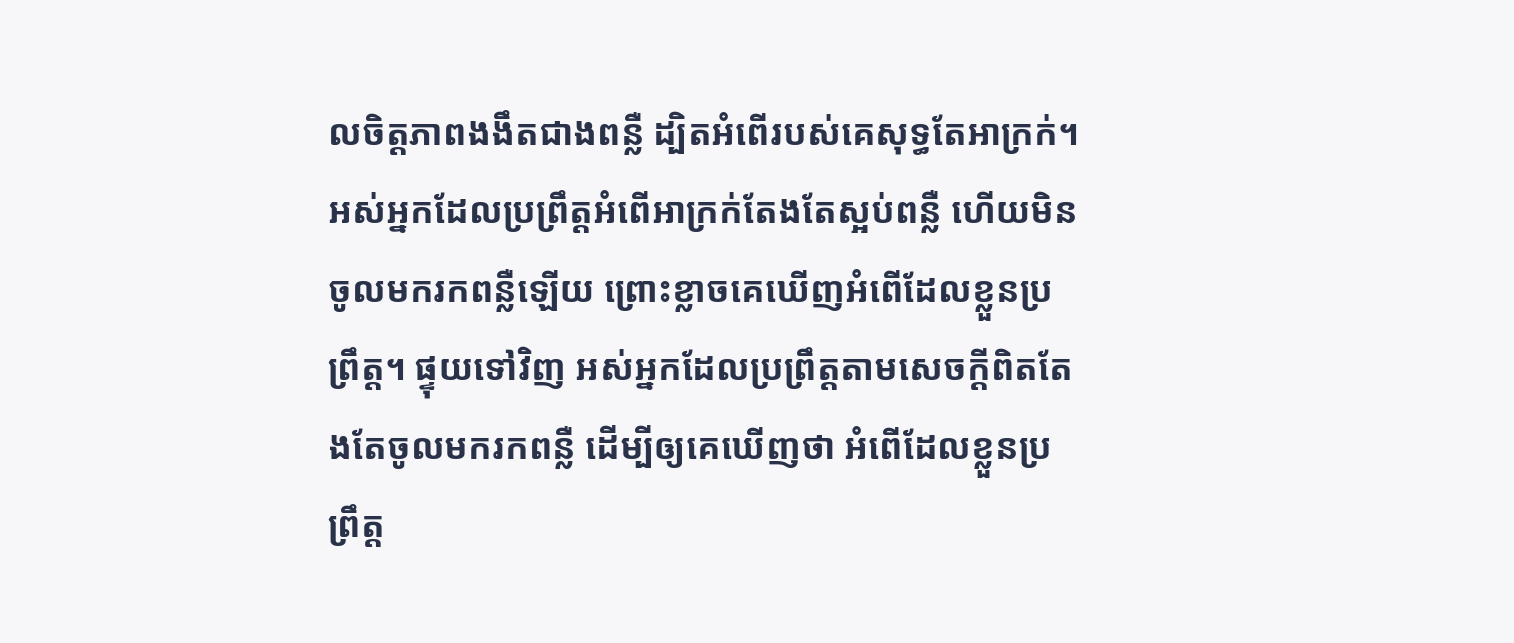លចិត្តភាពងងឹតជាងពន្លឺ ដ្បិតអំពើរបស់គេសុទ្ធតែអាក្រក់។ អស់អ្នកដែលប្រព្រឹត្តអំពើអាក្រក់តែងតែស្អប់ពន្លឺ ហើយមិនចូលមករកពន្លឺឡើយ ព្រោះខ្លាចគេឃើញអំពើដែលខ្លួនប្រព្រឹត្ត។ ផ្ទុយទៅវិញ អស់អ្នកដែលប្រព្រឹត្តតាមសេចក្ដីពិតតែងតែចូលមករកពន្លឺ ដើម្បីឲ្យគេឃើញថា អំពើដែលខ្លួនប្រព្រឹត្ត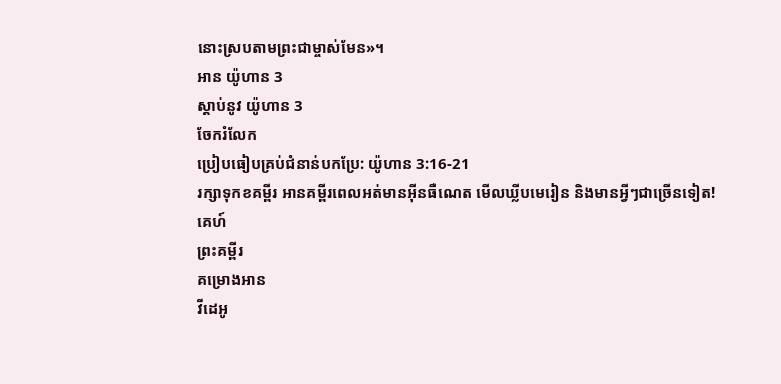នោះស្របតាមព្រះជាម្ចាស់មែន»។
អាន យ៉ូហាន 3
ស្ដាប់នូវ យ៉ូហាន 3
ចែករំលែក
ប្រៀបធៀបគ្រប់ជំនាន់បកប្រែ: យ៉ូហាន 3:16-21
រក្សាទុកខគម្ពីរ អានគម្ពីរពេលអត់មានអ៊ីនធឺណេត មើលឃ្លីបមេរៀន និងមានអ្វីៗជាច្រើនទៀត!
គេហ៍
ព្រះគម្ពីរ
គម្រោងអាន
វីដេអូ